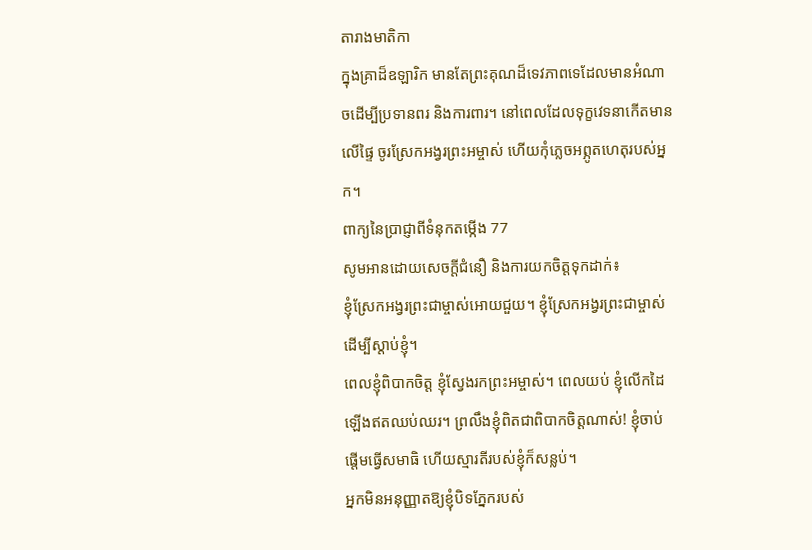តារាងមាតិកា
ក្នុងគ្រាដ៏ឧឡារិក មានតែព្រះគុណដ៏ទេវភាពទេដែលមានអំណាចដើម្បីប្រទានពរ និងការពារ។ នៅពេលដែលទុក្ខវេទនាកើតមានលើផ្ទៃ ចូរស្រែកអង្វរព្រះអម្ចាស់ ហើយកុំភ្លេចអព្ភូតហេតុរបស់អ្នក។
ពាក្យនៃប្រាជ្ញាពីទំនុកតម្កើង 77
សូមអានដោយសេចក្ដីជំនឿ និងការយកចិត្តទុកដាក់៖
ខ្ញុំស្រែកអង្វរព្រះជាម្ចាស់អោយជួយ។ ខ្ញុំស្រែកអង្វរព្រះជាម្ចាស់ដើម្បីស្តាប់ខ្ញុំ។
ពេលខ្ញុំពិបាកចិត្ត ខ្ញុំស្វែងរកព្រះអម្ចាស់។ ពេលយប់ ខ្ញុំលើកដៃឡើងឥតឈប់ឈរ។ ព្រលឹងខ្ញុំពិតជាពិបាកចិត្តណាស់! ខ្ញុំចាប់ផ្តើមធ្វើសមាធិ ហើយស្មារតីរបស់ខ្ញុំក៏សន្លប់។
អ្នកមិនអនុញ្ញាតឱ្យខ្ញុំបិទភ្នែករបស់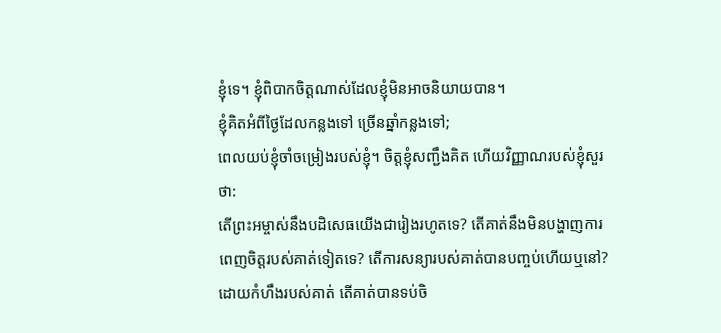ខ្ញុំទេ។ ខ្ញុំពិបាកចិត្តណាស់ដែលខ្ញុំមិនអាចនិយាយបាន។
ខ្ញុំគិតអំពីថ្ងៃដែលកន្លងទៅ ច្រើនឆ្នាំកន្លងទៅ;
ពេលយប់ខ្ញុំចាំចម្រៀងរបស់ខ្ញុំ។ ចិត្តខ្ញុំសញ្ជឹងគិត ហើយវិញ្ញាណរបស់ខ្ញុំសួរថា:
តើព្រះអម្ចាស់នឹងបដិសេធយើងជារៀងរហូតទេ? តើគាត់នឹងមិនបង្ហាញការពេញចិត្តរបស់គាត់ទៀតទេ? តើការសន្យារបស់គាត់បានបញ្ចប់ហើយឬនៅ? ដោយកំហឹងរបស់គាត់ តើគាត់បានទប់ចិ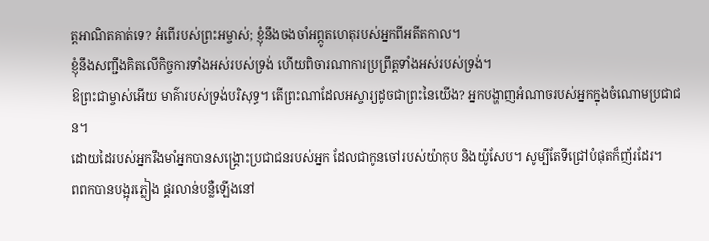ត្តអាណិតគាត់ទេ? អំពើរបស់ព្រះអម្ចាស់; ខ្ញុំនឹងចងចាំអព្ភូតហេតុរបស់អ្នកពីអតីតកាល។
ខ្ញុំនឹងសញ្ជឹងគិតលើកិច្ចការទាំងអស់របស់ទ្រង់ ហើយពិចារណាការប្រព្រឹត្ដទាំងអស់របស់ទ្រង់។
ឱព្រះជាម្ចាស់អើយ មាគ៌ារបស់ទ្រង់បរិសុទ្ធ។ តើព្រះណាដែលអស្ចារ្យដូចជាព្រះនៃយើង? អ្នកបង្ហាញអំណាចរបស់អ្នកក្នុងចំណោមប្រជាជន។
ដោយដៃរបស់អ្នករឹងមាំអ្នកបានសង្គ្រោះប្រជាជនរបស់អ្នក ដែលជាកូនចៅរបស់យ៉ាកុប និងយ៉ូសែប។ សូម្បីតែទីជ្រៅបំផុតក៏ញ័រដែរ។
ពពកបានបង្អុរភ្លៀង ផ្គរលាន់បន្លឺឡើងនៅ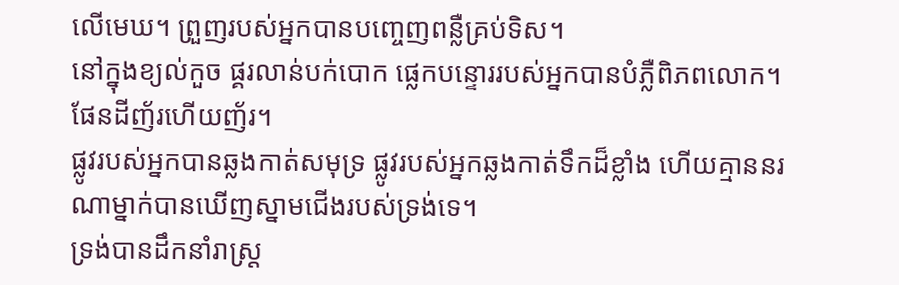លើមេឃ។ ព្រួញរបស់អ្នកបានបញ្ចេញពន្លឺគ្រប់ទិស។
នៅក្នុងខ្យល់កួច ផ្គរលាន់បក់បោក ផ្លេកបន្ទោររបស់អ្នកបានបំភ្លឺពិភពលោក។ ផែនដីញ័រហើយញ័រ។
ផ្លូវរបស់អ្នកបានឆ្លងកាត់សមុទ្រ ផ្លូវរបស់អ្នកឆ្លងកាត់ទឹកដ៏ខ្លាំង ហើយគ្មាននរណាម្នាក់បានឃើញស្នាមជើងរបស់ទ្រង់ទេ។
ទ្រង់បានដឹកនាំរាស្ដ្រ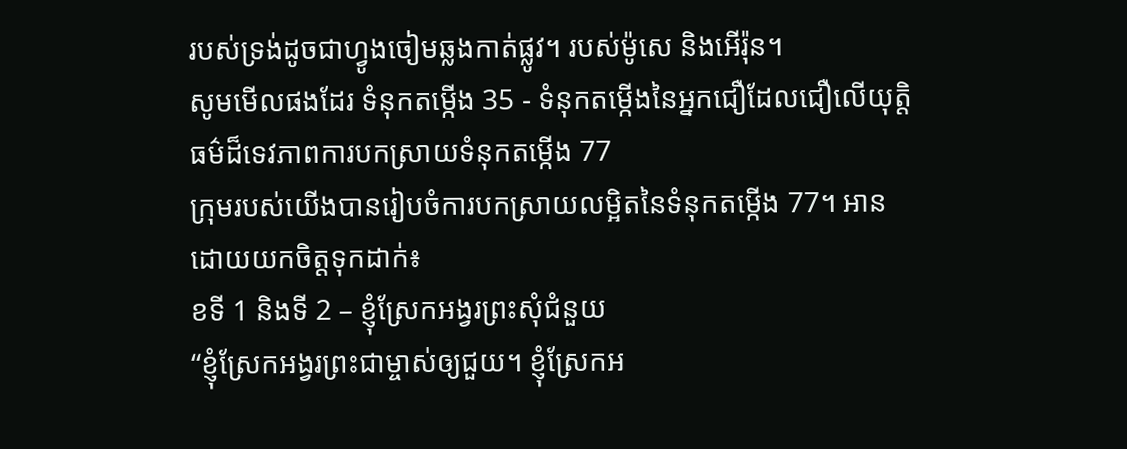របស់ទ្រង់ដូចជាហ្វូងចៀមឆ្លងកាត់ផ្លូវ។ របស់ម៉ូសេ និងអើរ៉ុន។
សូមមើលផងដែរ ទំនុកតម្កើង 35 - ទំនុកតម្កើងនៃអ្នកជឿដែលជឿលើយុត្តិធម៌ដ៏ទេវភាពការបកស្រាយទំនុកតម្កើង 77
ក្រុមរបស់យើងបានរៀបចំការបកស្រាយលម្អិតនៃទំនុកតម្កើង 77។ អាន ដោយយកចិត្តទុកដាក់៖
ខទី 1 និងទី 2 – ខ្ញុំស្រែកអង្វរព្រះសុំជំនួយ
“ខ្ញុំស្រែកអង្វរព្រះជាម្ចាស់ឲ្យជួយ។ ខ្ញុំស្រែកអ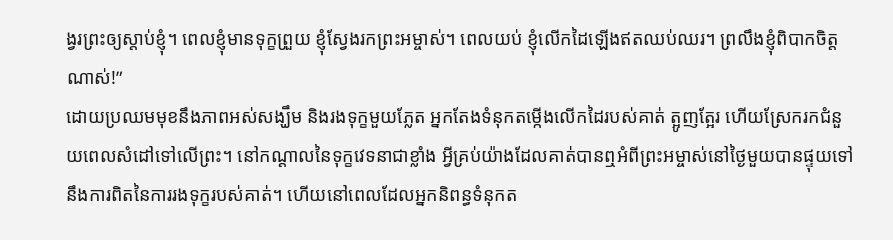ង្វរព្រះឲ្យស្តាប់ខ្ញុំ។ ពេលខ្ញុំមានទុក្ខព្រួយ ខ្ញុំស្វែងរកព្រះអម្ចាស់។ ពេលយប់ ខ្ញុំលើកដៃឡើងឥតឈប់ឈរ។ ព្រលឹងខ្ញុំពិបាកចិត្តណាស់!”
ដោយប្រឈមមុខនឹងភាពអស់សង្ឃឹម និងរងទុក្ខមួយភ្លែត អ្នកតែងទំនុកតម្កើងលើកដៃរបស់គាត់ ត្អូញត្អែរ ហើយស្រែករកជំនួយពេលសំដៅទៅលើព្រះ។ នៅកណ្តាលនៃទុក្ខវេទនាជាខ្លាំង អ្វីគ្រប់យ៉ាងដែលគាត់បានឮអំពីព្រះអម្ចាស់នៅថ្ងៃមួយបានផ្ទុយទៅនឹងការពិតនៃការរងទុក្ខរបស់គាត់។ ហើយនៅពេលដែលអ្នកនិពន្ធទំនុកត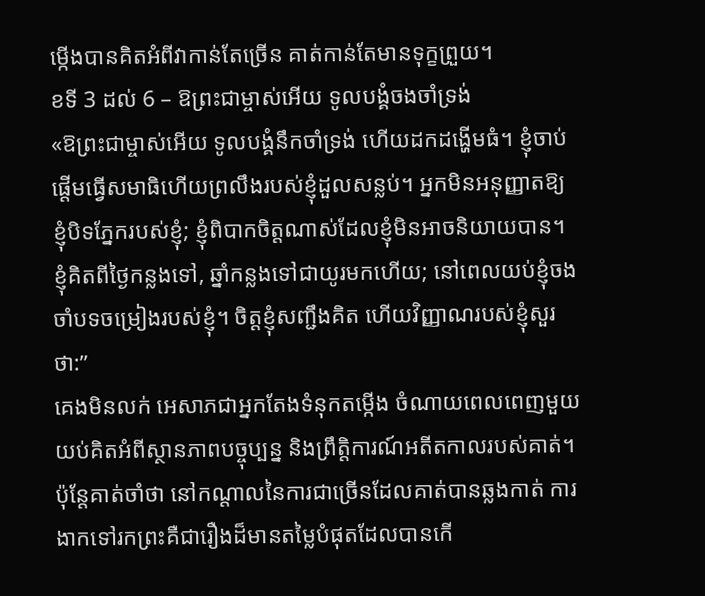ម្កើងបានគិតអំពីវាកាន់តែច្រើន គាត់កាន់តែមានទុក្ខព្រួយ។
ខទី 3 ដល់ 6 – ឱព្រះជាម្ចាស់អើយ ទូលបង្គំចងចាំទ្រង់
«ឱព្រះជាម្ចាស់អើយ ទូលបង្គំនឹកចាំទ្រង់ ហើយដកដង្ហើមធំ។ ខ្ញុំចាប់ផ្តើមធ្វើសមាធិហើយព្រលឹងរបស់ខ្ញុំដួលសន្លប់។ អ្នកមិនអនុញ្ញាតឱ្យខ្ញុំបិទភ្នែករបស់ខ្ញុំ; ខ្ញុំពិបាកចិត្តណាស់ដែលខ្ញុំមិនអាចនិយាយបាន។ ខ្ញុំគិតពីថ្ងៃកន្លងទៅ, ឆ្នាំកន្លងទៅជាយូរមកហើយ; នៅពេលយប់ខ្ញុំចងចាំបទចម្រៀងរបស់ខ្ញុំ។ ចិត្តខ្ញុំសញ្ជឹងគិត ហើយវិញ្ញាណរបស់ខ្ញុំសួរថា:”
គេងមិនលក់ អេសាភជាអ្នកតែងទំនុកតម្កើង ចំណាយពេលពេញមួយយប់គិតអំពីស្ថានភាពបច្ចុប្បន្ន និងព្រឹត្តិការណ៍អតីតកាលរបស់គាត់។ ប៉ុន្តែគាត់ចាំថា នៅកណ្តាលនៃការជាច្រើនដែលគាត់បានឆ្លងកាត់ ការងាកទៅរកព្រះគឺជារឿងដ៏មានតម្លៃបំផុតដែលបានកើ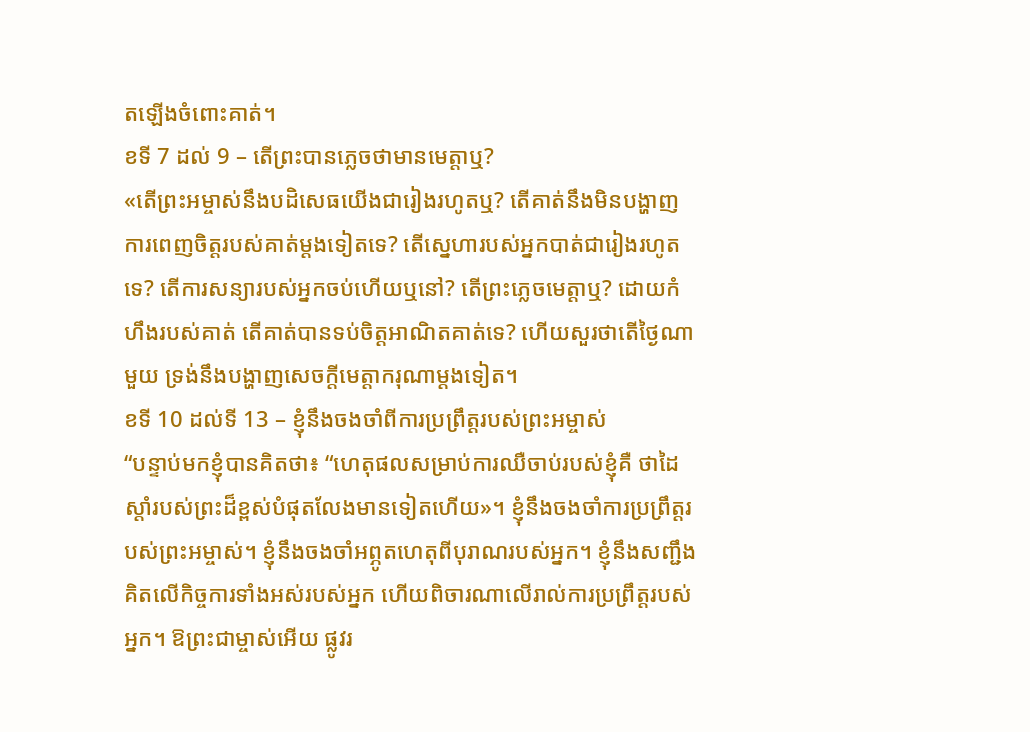តឡើងចំពោះគាត់។
ខទី 7 ដល់ 9 – តើព្រះបានភ្លេចថាមានមេត្តាឬ?
«តើព្រះអម្ចាស់នឹងបដិសេធយើងជារៀងរហូតឬ? តើគាត់នឹងមិនបង្ហាញការពេញចិត្តរបស់គាត់ម្តងទៀតទេ? តើស្នេហារបស់អ្នកបាត់ជារៀងរហូតទេ? តើការសន្យារបស់អ្នកចប់ហើយឬនៅ? តើព្រះភ្លេចមេត្តាឬ? ដោយកំហឹងរបស់គាត់ តើគាត់បានទប់ចិត្តអាណិតគាត់ទេ? ហើយសួរថាតើថ្ងៃណាមួយ ទ្រង់នឹងបង្ហាញសេចក្តីមេត្តាករុណាម្តងទៀត។
ខទី 10 ដល់ទី 13 – ខ្ញុំនឹងចងចាំពីការប្រព្រឹត្តរបស់ព្រះអម្ចាស់
“បន្ទាប់មកខ្ញុំបានគិតថា៖ “ហេតុផលសម្រាប់ការឈឺចាប់របស់ខ្ញុំគឺ ថាដៃស្តាំរបស់ព្រះដ៏ខ្ពស់បំផុតលែងមានទៀតហើយ»។ ខ្ញុំនឹងចងចាំការប្រព្រឹត្ដរបស់ព្រះអម្ចាស់។ ខ្ញុំនឹងចងចាំអព្ភូតហេតុពីបុរាណរបស់អ្នក។ ខ្ញុំនឹងសញ្ជឹងគិតលើកិច្ចការទាំងអស់របស់អ្នក ហើយពិចារណាលើរាល់ការប្រព្រឹត្តរបស់អ្នក។ ឱព្រះជាម្ចាស់អើយ ផ្លូវរ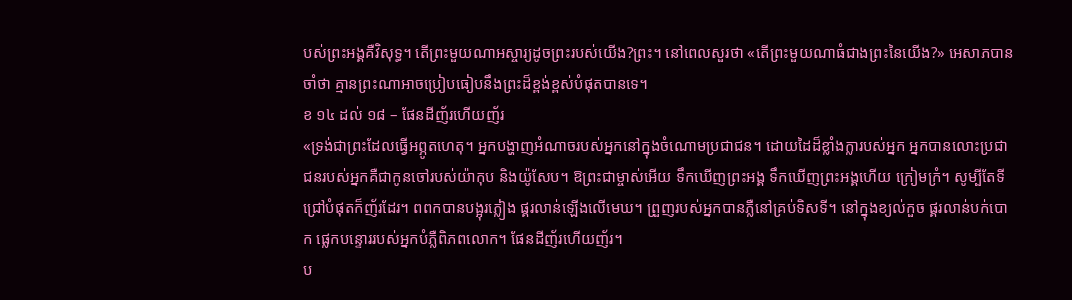បស់ព្រះអង្គគឺវិសុទ្ធ។ តើព្រះមួយណាអស្ចារ្យដូចព្រះរបស់យើង?ព្រះ។ នៅពេលសួរថា «តើព្រះមួយណាធំជាងព្រះនៃយើង?» អេសាភបានចាំថា គ្មានព្រះណាអាចប្រៀបធៀបនឹងព្រះដ៏ខ្ពង់ខ្ពស់បំផុតបានទេ។
ខ ១៤ ដល់ ១៨ – ផែនដីញ័រហើយញ័រ
«ទ្រង់ជាព្រះដែលធ្វើអព្ភូតហេតុ។ អ្នកបង្ហាញអំណាចរបស់អ្នកនៅក្នុងចំណោមប្រជាជន។ ដោយដៃដ៏ខ្លាំងក្លារបស់អ្នក អ្នកបានលោះប្រជាជនរបស់អ្នកគឺជាកូនចៅរបស់យ៉ាកុប និងយ៉ូសែប។ ឱព្រះជាម្ចាស់អើយ ទឹកឃើញព្រះអង្គ ទឹកឃើញព្រះអង្គហើយ ក្រៀមក្រំ។ សូម្បីតែទីជ្រៅបំផុតក៏ញ័រដែរ។ ពពកបានបង្អុរភ្លៀង ផ្គរលាន់ឡើងលើមេឃ។ ព្រួញរបស់អ្នកបានភ្លឺនៅគ្រប់ទិសទី។ នៅក្នុងខ្យល់កួច ផ្គរលាន់បក់បោក ផ្លេកបន្ទោររបស់អ្នកបំភ្លឺពិភពលោក។ ផែនដីញ័រហើយញ័រ។
ប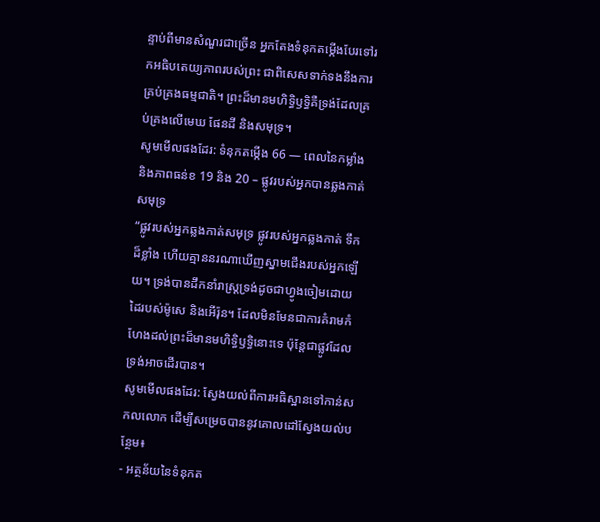ន្ទាប់ពីមានសំណួរជាច្រើន អ្នកតែងទំនុកតម្កើងបែរទៅរកអធិបតេយ្យភាពរបស់ព្រះ ជាពិសេសទាក់ទងនឹងការគ្រប់គ្រងធម្មជាតិ។ ព្រះដ៏មានមហិទ្ធិឫទ្ធិគឺទ្រង់ដែលគ្រប់គ្រងលើមេឃ ផែនដី និងសមុទ្រ។
សូមមើលផងដែរ: ទំនុកតម្កើង 66 — ពេលនៃកម្លាំង និងភាពធន់ខ 19 និង 20 – ផ្លូវរបស់អ្នកបានឆ្លងកាត់សមុទ្រ
“ផ្លូវរបស់អ្នកឆ្លងកាត់សមុទ្រ ផ្លូវរបស់អ្នកឆ្លងកាត់ ទឹកដ៏ខ្លាំង ហើយគ្មាននរណាឃើញស្នាមជើងរបស់អ្នកឡើយ។ ទ្រង់បានដឹកនាំរាស្ដ្រទ្រង់ដូចជាហ្វូងចៀមដោយដៃរបស់ម៉ូសេ និងអើរ៉ុន។ ដែលមិនមែនជាការគំរាមកំហែងដល់ព្រះដ៏មានមហិទ្ធិឫទ្ធិនោះទេ ប៉ុន្តែជាផ្លូវដែលទ្រង់អាចដើរបាន។
សូមមើលផងដែរ: ស្វែងយល់ពីការអធិស្ឋានទៅកាន់សកលលោក ដើម្បីសម្រេចបាននូវគោលដៅស្វែងយល់បន្ថែម៖
- អត្ថន័យនៃទំនុកត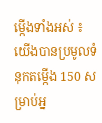ម្កើងទាំងអស់ ៖ យើងបានប្រមូលទំនុកតម្កើង 150 សម្រាប់អ្ន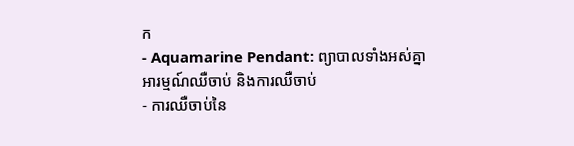ក
- Aquamarine Pendant: ព្យាបាលទាំងអស់គ្នាអារម្មណ៍ឈឺចាប់ និងការឈឺចាប់
- ការឈឺចាប់នៃ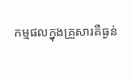កម្មផលក្នុងគ្រួសារគឺធ្ងន់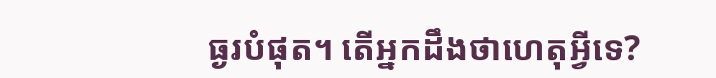ធ្ងរបំផុត។ តើអ្នកដឹងថាហេតុអ្វីទេ?